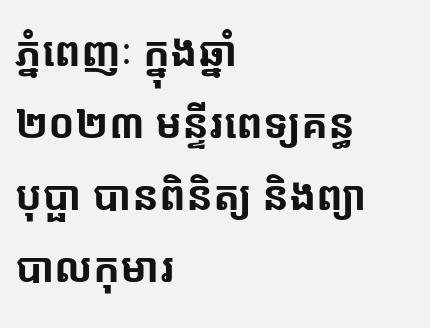ភ្នំពេញៈ ក្នុងឆ្នាំ ២០២៣ មន្ទីរពេទ្យគន្ធបុប្ផា បានពិនិត្យ និងព្យាបាលកុមារ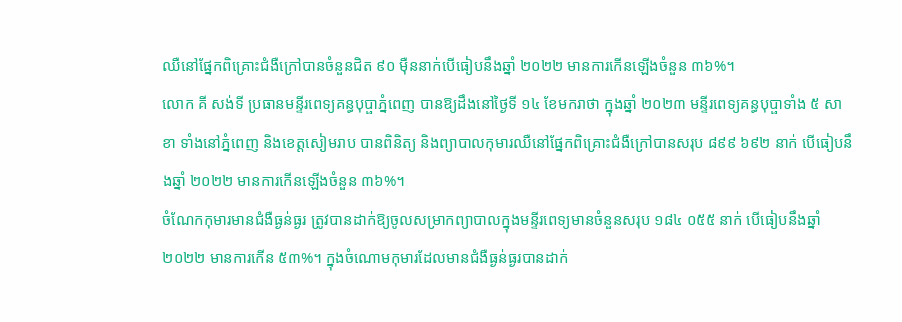ឈឺនៅផ្នែកពិគ្រោះជំងឺក្រៅបានចំនួនជិត ៩០ ម៉ឺននាក់បើធៀបនឹងឆ្នាំ ២០២២ មានការកើនឡើងចំនួន ៣៦%។
លោក គី សង់ទី ប្រធានមន្ទីរពេទ្យគន្ធបុប្ផាភ្នំពេញ បានឱ្យដឹងនៅថ្ងៃទី ១៤ ខែមករាថា ក្នុងឆ្នាំ ២០២៣ មន្ទីរពេទ្យគន្ធបុប្ផាទាំង ៥ សាខា ទាំងនៅភ្នំពេញ និងខេត្តសៀមរាប បានពិនិត្យ និងព្យាបាលកុមារឈឺនៅផ្នែកពិគ្រោះជំងឺក្រៅបានសរុប ៨៩៩ ៦៩២ នាក់ បើធៀបនឹងឆ្នាំ ២០២២ មានការកើនឡើងចំនួន ៣៦%។
ចំណែកកុមារមានជំងឺធ្ងន់ធ្ងរ ត្រូវបានដាក់ឱ្យចូលសម្រាកព្យាបាលក្នុងមន្ទីរពេទ្យមានចំនួនសរុប ១៨៤ ០៥៥ នាក់ បើធៀបនឹងឆ្នាំ ២០២២ មានការកើន ៥៣%។ ក្នុងចំណោមកុមារដែលមានជំងឺធ្ងន់ធ្ងរបានដាក់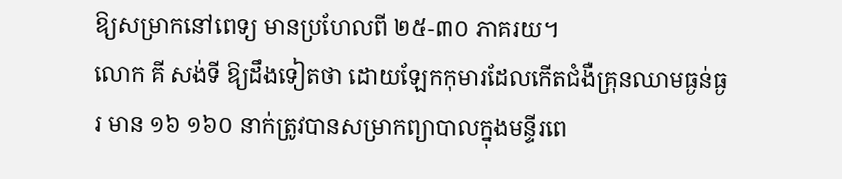ឱ្យសម្រាកនៅពេទ្យ មានប្រហែលពី ២៥-៣០ ភាគរយ។
លោក គី សង់ទី ឱ្យដឹងទៀតថា ដោយឡែកកុមារដែលកើតជំងឺគ្រុនឈាមធ្ងន់ធ្ងរ មាន ១៦ ១៦០ នាក់ត្រូវបានសម្រាកព្យាបាលក្នុងមន្ទីរពេ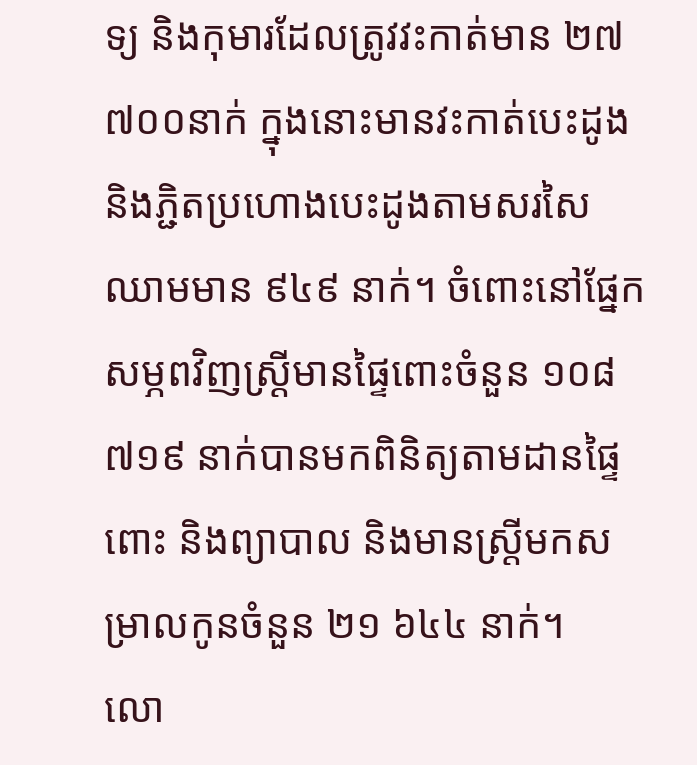ទ្យ និងកុមារដែលត្រូវវះកាត់មាន ២៧ ៧០០នាក់ ក្នុងនោះមានវះកាត់បេះដូង និងភ្ជិតប្រហោងបេះដូងតាមសរសៃឈាមមាន ៩៤៩ នាក់។ ចំពោះនៅផ្នែកសម្ភពវិញស្ដ្រីមានផ្ទៃពោះចំនួន ១០៨ ៧១៩ នាក់បានមកពិនិត្យតាមដានផ្ទៃពោះ និងព្យាបាល និងមានស្ត្រីមកសម្រាលកូនចំនួន ២១ ៦៤៤ នាក់។
លោ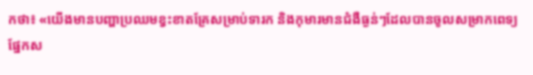កថា៖ «យើងមានបញ្ហាប្រឈមខ្វះខាតគ្រែសម្រាប់ទារក និងកុមារមានជំងឺធ្ងន់ៗដែលបានចូលសម្រាកពេទ្យផ្នែកស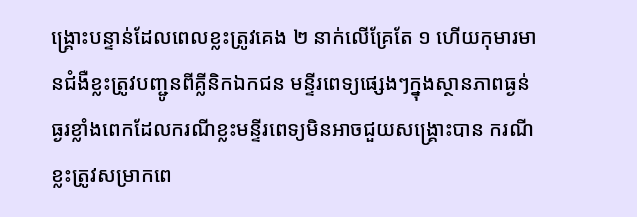ង្គ្រោះបន្ទាន់ដែលពេលខ្លះត្រូវគេង ២ នាក់លើគ្រែតែ ១ ហើយកុមារមានជំងឺខ្លះត្រូវបញ្ជូនពីគ្លីនិកឯកជន មន្ទីរពេទ្យផ្សេងៗក្នុងស្ថានភាពធ្ងន់ធ្ងរខ្លាំងពេកដែលករណីខ្លះមន្ទីរពេទ្យមិនអាចជួយសង្គ្រោះបាន ករណីខ្លះត្រូវសម្រាកពេ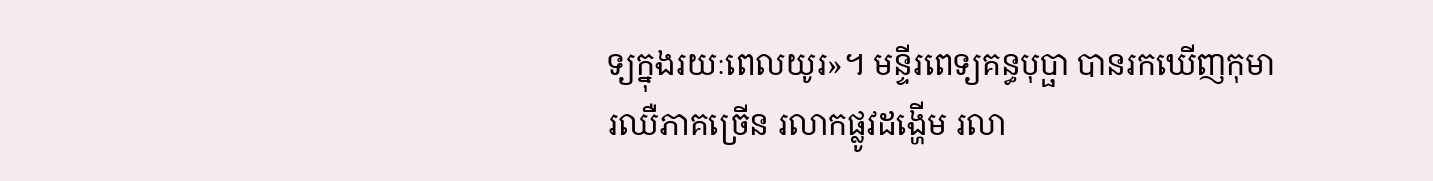ទ្យក្នុងរយៈពេលយូរ»។ មន្ទីរពេទ្យគន្ធបុប្ផា បានរកឃើញកុមារឈឺភាគច្រើន រលាកផ្លូវដង្ហើម រលា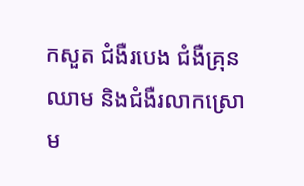កសួត ជំងឺរបេង ជំងឺគ្រុនឈាម និងជំងឺរលាកស្រោម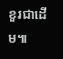ខួរជាដើម៕